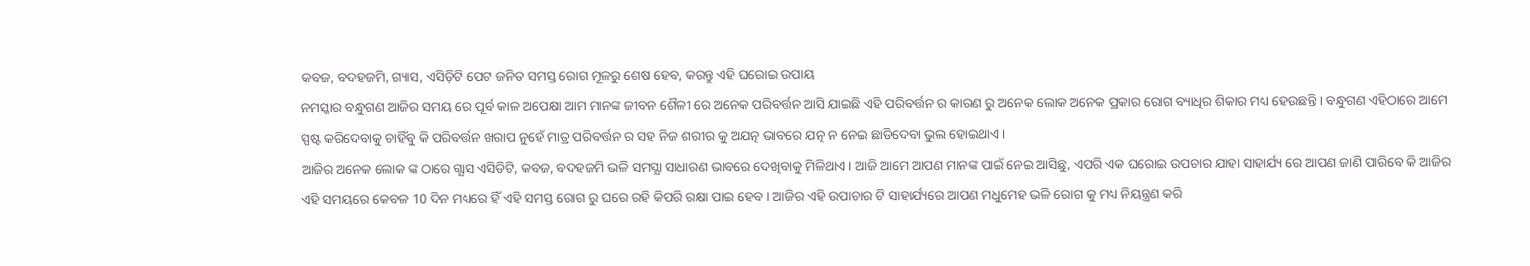କବଜ, ବଦହଜମି, ଗ୍ୟାସ, ଏସିଡ଼ିଟି ପେଟ ଜନିତ ସମସ୍ତ ରୋଗ ମୂଳରୁ ଶେଷ ହେବ, କରନ୍ତୁ ଏହି ଘରୋଇ ଉପାୟ
ନମସ୍କାର ବନ୍ଧୁଗଣ ଆଜିର ସମୟ ରେ ପୂର୍ବ କାଳ ଅପେକ୍ଷା ଆମ ମାନଙ୍କ ଜୀବନ ଶୈଳୀ ରେ ଅନେକ ପରିବର୍ତ୍ତନ ଆସି ଯାଇଛି ଏହି ପରିବର୍ତ୍ତନ ର କାରଣ ରୁ ଅନେକ ଲୋକ ଅନେକ ପ୍ରକାର ରୋଗ ବ୍ୟାଧିର ଶିକାର ମଧ୍ୟ ହେଉଛନ୍ତି । ବନ୍ଧୁଗଣ ଏହିଠାରେ ଆମେ ସ୍ପଷ୍ଟ କରିଦେବାକୁ ଚାହିଁବୁ କି ପରିବର୍ତ୍ତନ ଖରାପ ନୁହେଁ ମାତ୍ର ପରିବର୍ତ୍ତନ ର ସହ ନିଜ ଶରୀର କୁ ଅଯତ୍ନ ଭାବରେ ଯତ୍ନ ନ ନେଇ ଛାଡିଦେବା ଭୁଲ ହୋଇଥାଏ ।
ଆଜିର ଅନେକ ଲୋକ ଙ୍କ ଠାରେ ଗ୍ଯାସ ଏସିଡିଟି, କବଜ, ବଦହଜମି ଭଳି ସମସ୍ଯା ସାଧାରଣ ଭାବରେ ଦେଖିବାକୁ ମିଳିଥାଏ । ଆଜି ଆମେ ଆପଣ ମାନଙ୍କ ପାଇଁ ନେଇ ଆସିଛୁ, ଏପରି ଏକ ଘରୋଇ ଉପଚାର ଯାହା ସାହାର୍ଯ୍ୟ ରେ ଆପଣ ଜାଣି ପାରିବେ କି ଆଜିର ଏହି ସମୟରେ କେବଳ 10 ଦିନ ମଧ୍ୟରେ ହିଁ ଏହି ସମସ୍ତ ରୋଗ ରୁ ଘରେ ରହି କିପରି ରକ୍ଷା ପାଇ ହେବ । ଆଜିର ଏହି ଉପାଚାର ଟି ସାହାର୍ଯ୍ୟରେ ଆପଣ ମଧୁମେହ ଭଳି ରୋଗ କୁ ମଧ୍ୟ ନିୟନ୍ତ୍ରଣ କରି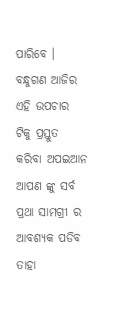ପାରିବେ ।
ବନ୍ଧୁଗଣ ଆଜିର ଏହି ଉପଚାର ଟିକୁ ପ୍ରସ୍ତୁତ କରିବା ଅପଇଆନ ଆପଣ ଙ୍କୁ ସର୍ବ ପ୍ରଥା ସାମଗ୍ରୀ ର ଆବଶ୍ୟକ ପଡିବ ତାହା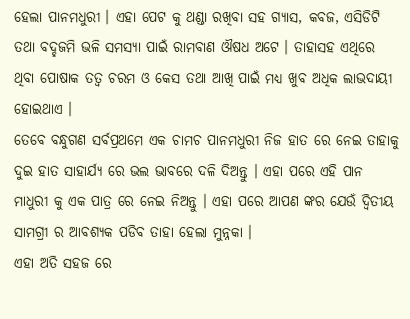ହେଲା ପାନମଧୁରୀ । ଏହା ପେଟ କୁ ଥଣ୍ଡା ରଖିବା ସହ ଗ୍ଯାସ, କବଜ, ଏସିଡିଟି ତଥା ବଦ୍ହଜମି ଭଳି ସମସ୍ଯା ପାଇଁ ରାମବାଣ ଔଷଧ ଅଟେ । ତାହାସହ ଏଥିରେ ଥିବା ପୋଷାକ ତତ୍ଵ ଚରମ ଓ କେସ ତଥା ଆଖି ପାଇଁ ମଧ୍ୟ ଖୁବ ଅଧିକ ଲାଭଦାୟୀ ହୋଇଥାଏ ।
ତେବେ ବନ୍ଧୁଗଣ ସର୍ବପ୍ରଥମେ ଏକ ଚାମଚ ପାନମଧୁରୀ ନିଜ ହାତ ରେ ନେଇ ତାହାକୁ ଦୁଇ ହାତ ସାହାର୍ଯ୍ୟ ରେ ଭଲ ଭାବରେ ଦଳି ଦିଅନ୍ତୁ । ଏହା ପରେ ଏହି ପାନ ମାଧୁରୀ କୁ ଏକ ପାତ୍ର ରେ ନେଇ ନିଅନ୍ତୁ । ଏହା ପରେ ଆପଣ ଙ୍କର ଯେଉଁ ଦ୍ଵିତୀୟ ସାମଗ୍ରୀ ର ଆବଶ୍ୟକ ପଡିବ ତାହା ହେଲା ମୁନ୍ନକା ।
ଏହା ଅତି ସହଜ ରେ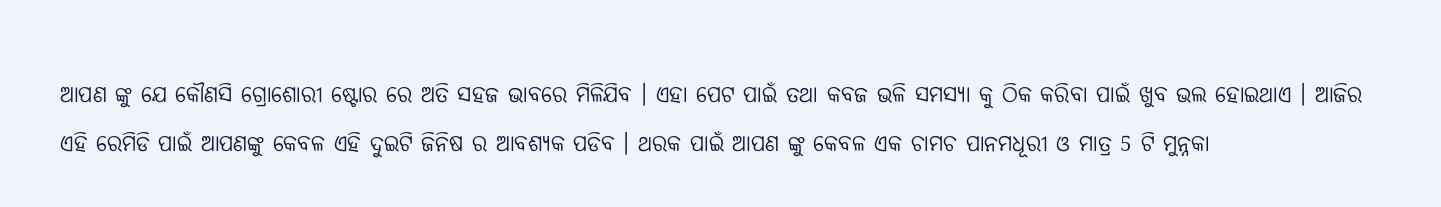ଆପଣ ଙ୍କୁ ଯେ କୌଣସି ଗ୍ରୋଶୋରୀ ଷ୍ଟୋର ରେ ଅତି ସହଜ ଭାବରେ ମିଳିଯିବ । ଏହା ପେଟ ପାଇଁ ତଥା କବଜ ଭଳି ସମସ୍ଯା କୁ ଠିକ କରିବା ପାଇଁ ଖୁବ ଭଲ ହୋଇଥାଏ । ଆଜିର ଏହି ରେମିଡି ପାଇଁ ଆପଣଙ୍କୁ କେବଳ ଏହି ଦୁଇଟି ଜିନିଷ ର ଆବଶ୍ୟକ ପଡିବ । ଥରକ ପାଇଁ ଆପଣ ଙ୍କୁ କେବଳ ଏକ ଚାମଚ ପାନମଧୂରୀ ଓ ମାତ୍ର 5 ଟି ମୁନ୍ନକା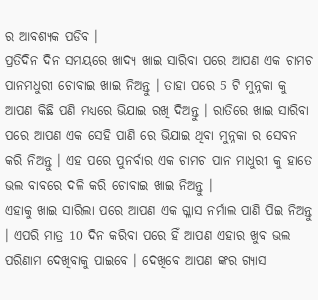ର ଆବଶ୍ୟକ ପଡିବ ।
ପ୍ରତିଦିନ ଦିନ ସମୟରେ ଖାଦ୍ୟ ଖାଇ ସାରିବା ପରେ ଆପଣ ଏକ ଚାମଚ ପାନମଧୁରୀ ଚୋବାଇ ଖାଇ ନିଅନ୍ତୁ । ତାହା ପରେ 5 ଟି ମୁନ୍ନକା କୁ ଆପଣ କିଛି ପଣି ମଧ୍ୟରେ ଭିଯାଇ ରଖି ଦିଅନ୍ତୁ । ରାତିରେ ଖାଇ ସାରିବା ପରେ ଆପଣ ଏକ ସେହି ପାଣି ରେ ଭିଯାଇ ଥିବା ମୁନ୍ନକା ର ସେବନ କରି ନିଅନ୍ତୁ । ଏହ ପରେ ପୁନର୍ବାର ଏକ ଚାମଚ ପାନ ମାଧୁରୀ କୁ ହାତେ ଭଲ ବାବରେ ଦଳି କରି ଚୋବାଇ ଖାଇ ନିଅନ୍ତୁ ।
ଏହାକୁ ଖାଇ ସାରିଲା ପରେ ଆପଣ ଏକ ଗ୍ଳାସ ନର୍ମାଲ ପାଣି ପିଇ ନିଅନ୍ତୁ । ଏପରି ମାତ୍ର 10 ଦିନ କରିବା ପରେ ହିଁ ଆପଣ ଏହାର ଖୁବ ଭଲ ପରିଣାମ ଦେଖିବାକୁ ପାଇବେ । ଦେଖିବେ ଆପଣ ଙ୍କର ଗ୍ଯାସ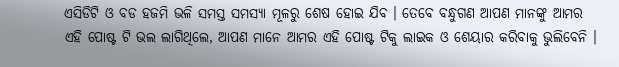ଏସିଡିଟି ଓ ବଡ ହଜମି ଭଳି ସମସ୍ତ ସମସ୍ଯା ମୂଳରୁ ଶେଷ ହୋଇ ଯିବ । ତେବେ ବନ୍ଧୁଗଣ ଆପଣ ମାନଙ୍କୁ ଆମର ଏହି ପୋଷ୍ଟ ଟି ଭଲ ଲାଗିଥିଲେ, ଆପଣ ମାନେ ଆମର ଏହି ପୋଷ୍ଟ ଟିକୁ ଲାଇକ ଓ ଶେୟାର କରିବାକୁ ଭୁଲିବେନି ।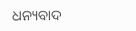ଧନ୍ୟବାଦ